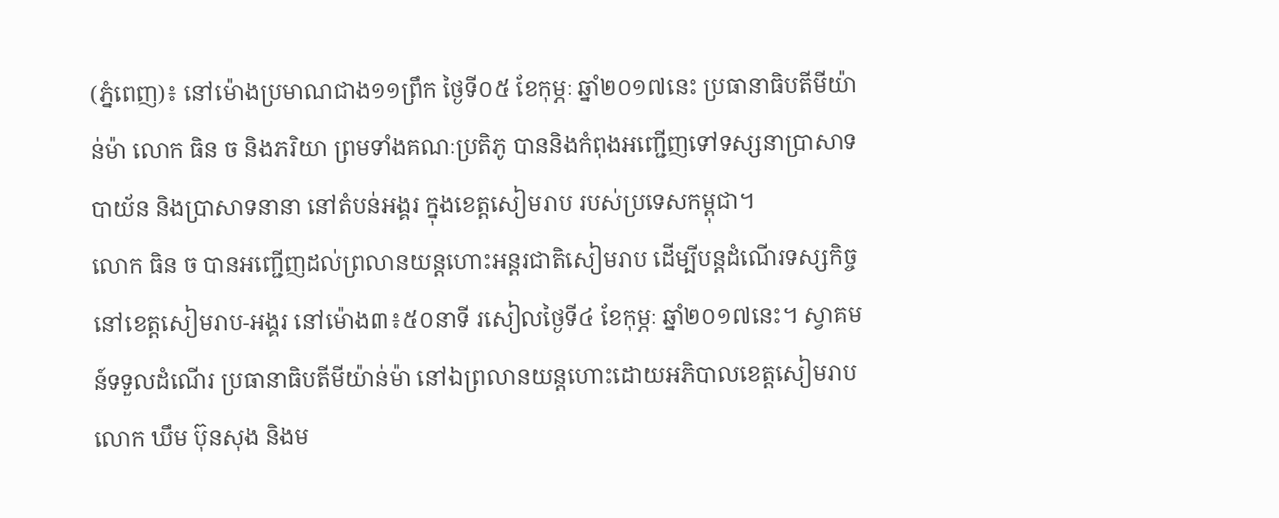(ភ្នំពេញ)៖ នៅម៉ោងប្រមាណជាង១១ព្រឹក ថ្ងៃទី០៥ ខែកុម្ភៈ ឆ្នាំ២០១៧នេះ ប្រធានាធិបតីមីយ៉ាន់ម៉ា លោក ធិន ច និងភរិយា ព្រមទាំងគណៈប្រតិភូ បាននិងកំពុងអញ្ជើញទៅទស្សនាប្រាសាទបាយ័ន និងប្រាសាទនានា នៅតំបន់អង្គរ ក្នុងខេត្តសៀមរាប របស់ប្រទេសកម្ពុជា។
លោក ធិន ច បានអញ្ជើញដល់ព្រលានយន្តហោះអន្តរជាតិសៀមរាប ដើម្បីបន្តដំណើរទស្សកិច្ចនៅខេត្តសៀមរាប-អង្គរ នៅម៉ោង៣៖៥០នាទី រសៀលថ្ងៃទី៤ ខែកុម្ភៈ ឆ្នាំ២០១៧នេះ។ ស្វាគមន៍ទទួលដំណើរ ប្រធានាធិបតីមីយ៉ាន់ម៉ា នៅឯព្រលានយន្តហោះដោយអភិបាលខេត្តសៀមរាប លោក ឃឹម ប៊ុនសុង និងម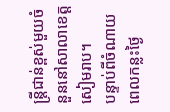ន្រ្តីជាន់ខ្ពស់មួយចំនួននៅសាលាខេត្តសៀមរាប។
បន្ទាប់ពីចំណាយពេលកន្លះថ្ងៃ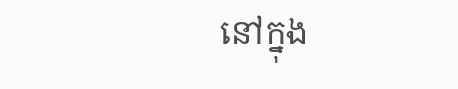នៅក្នុង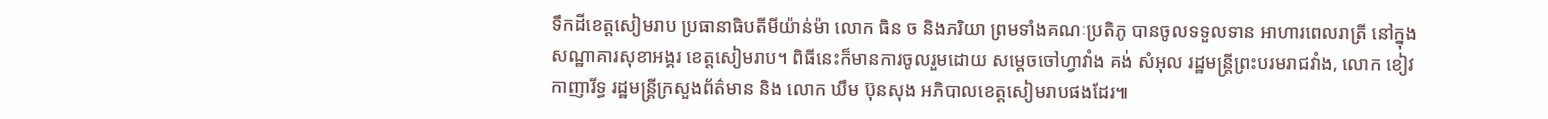ទឹកដីខេត្តសៀមរាប ប្រធានាធិបតីមីយ៉ាន់ម៉ា លោក ធិន ច និងភរិយា ព្រមទាំងគណៈប្រតិភូ បានចូលទទួលទាន អាហារពេលរាត្រី នៅក្នុងសណ្ឋាគារសុខាអង្គរ ខេត្តសៀមរាប។ ពិធីនេះក៏មានការចូលរួមដោយ សម្តេចចៅហ្វាវាំង គង់ សំអុល រដ្ឋមន្រ្តីព្រះបរមរាជវាំង, លោក ខៀវ កាញារីទ្ធ រដ្ឋមន្រ្តីក្រសួងព័ត៌មាន និង លោក ឃឹម ប៊ុនសុង អភិបាលខេត្តសៀមរាបផងដែរ៕